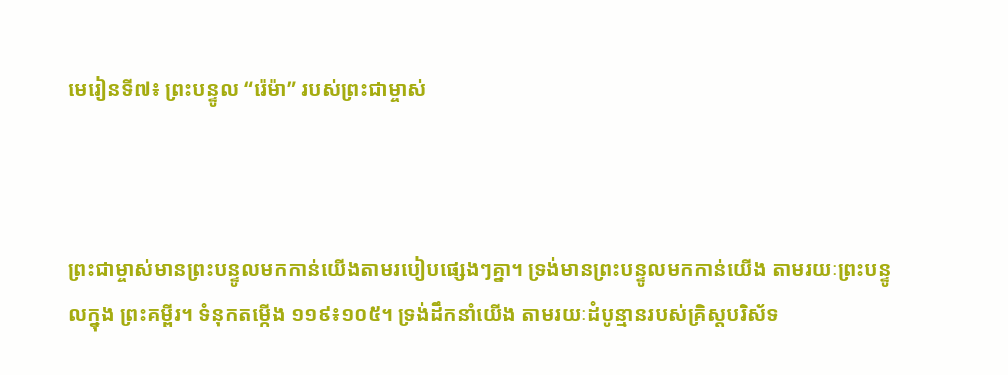មេរៀនទី៧៖ ព្រះបន្ទូល “រ៉េម៉ា” របស់ព្រះជាម្ចាស់



ព្រះជាម្ចាស់មានព្រះបន្ទូលមកកាន់យើងតាមរបៀបផ្សេងៗគ្នា។ ទ្រង់មានព្រះបន្ទូលមកកាន់យើង តាមរយៈព្រះបន្ទូលក្នុង ព្រះគម្ពីរ។ ទំនុកតម្កើង ១១៩៖១០៥។ ទ្រង់ដឹកនាំយើង តាមរយៈដំបូន្មានរបស់គ្រិស្តបរិស័ទ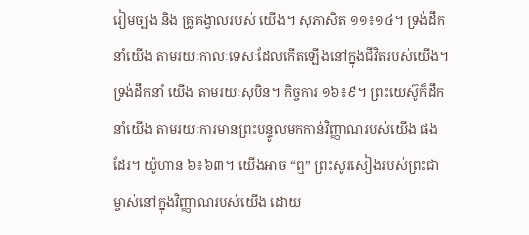រៀមច្បង និង គ្រូគង្វាលរបស់ យើង។ សុភាសិត ១១៖១៤។ ទ្រង់ដឹកនាំយើង តាមរយៈកាលៈទេសៈដែលកើតឡើងនៅក្នុងជីវិតរបស់យើង។ ទ្រង់ដឹកនាំ យើង តាមរយៈសុបិន។ កិច្ចការ ១៦៖៩។ ព្រះយេស៊ូក៏ដឹកនាំយើង តាមរយៈការមានព្រះបន្ទូលមកកាន់វិញ្ញាណរបស់យើង ផងដែរ។ យ៉ូហាន ៦៖៦៣។ យើងអាច “ឮ” ព្រះសូរសៀងរបស់ព្រះជាម្ចាស់នៅក្នុងវិញ្ញាណរបស់យើង ដោយ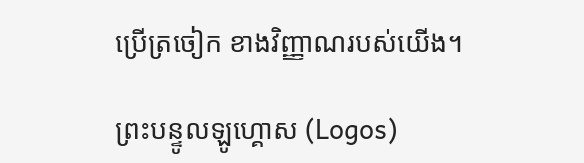ប្រើត្រចៀក ខាងវិញ្ញាណរបស់យើង។

ព្រះបន្ទូលឡូហ្គោស (Logos)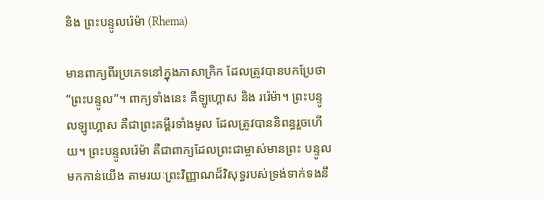និង ព្រះបន្ទូលរ៉េម៉ា (Rhema)

មានពាក្យពីរប្រភេទនៅក្នុងភាសាក្រិក ដែលត្រូវបានបកប្រែថា “ព្រះបន្ទូល”។ ពាក្យទាំងនេះ គឺឡូហ្គោស និង ររ៉េម៉ា។ ព្រះបន្ទូលឡូហ្គោស គឺជាព្រះគម្ពីរទាំងមូល ដែលត្រូវបាននិពន្ធរួចហើយ។ ព្រះបន្ទូលរ៉េម៉ា គឺជាពាក្យដែលព្រះជាម្ចាស់មានព្រះ បន្ទូលមកកាន់យើង តាមរយៈព្រះវិញ្ញាណដ៏វិសុទ្ធរបស់ទ្រង់ទាក់ទងនឹ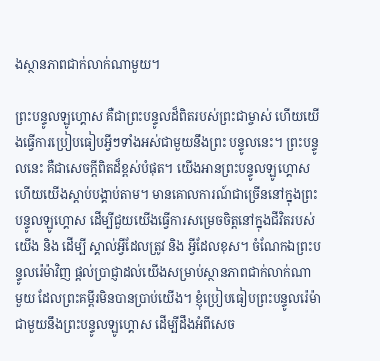ងស្ថានភាពជាក់លាក់ណាមួយ។

ព្រះបន្ទូលឡូហ្គោស គឺជាព្រះបន្ទូលដ៏ពិតរបស់ព្រះជាម្ចាស់ ហើយយើងធ្វើការប្រៀបធៀបអ្វីៗទាំងអស់ជាមួយនឹងព្រះ បន្ទូលនេះ។ ព្រះបន្ទូលនេះ គឺជាសេចក្តីពិតដ៏ខ្ពស់បំផុត។ យើងអានព្រះបន្ទូលឡូហ្គោស ហើយយើងស្តាប់បង្គាប់តាម។ មានគោលការណ៍ជាច្រើននៅក្នុងព្រះបន្ទូលឡូហ្គោស ដើម្បីជួយយើងធ្វើការសម្រេចចិត្តនៅក្នុងជីវិតរបស់យើង និង ដើម្បី ស្គាល់អ្វីដែលត្រូវ និង អ្វីដែលខុស។ ចំណែកឯព្រះបន្ទូលរ៉េម៉ាវិញ ផ្តល់ប្រាជ្ញាដល់យើងសម្រាប់ស្ថានភាពជាក់លាក់ណា មួយ ដែលព្រះគម្ពីរមិនបានប្រាប់យើង។ ខ្ញុំប្រៀបធៀបព្រះបន្ទូលរ៉េម៉ាជាមួយនឹងព្រះបន្ទូលឡូហ្គោស ដើម្បីដឹងអំពីសេច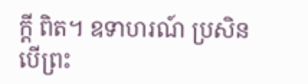ក្តី ពិត។ ឧទាហរណ៍ ប្រសិនបើព្រះ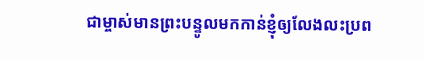ជាម្ចាស់មានព្រះបន្ទូលមកកាន់ខ្ញុំឲ្យលែងលះប្រព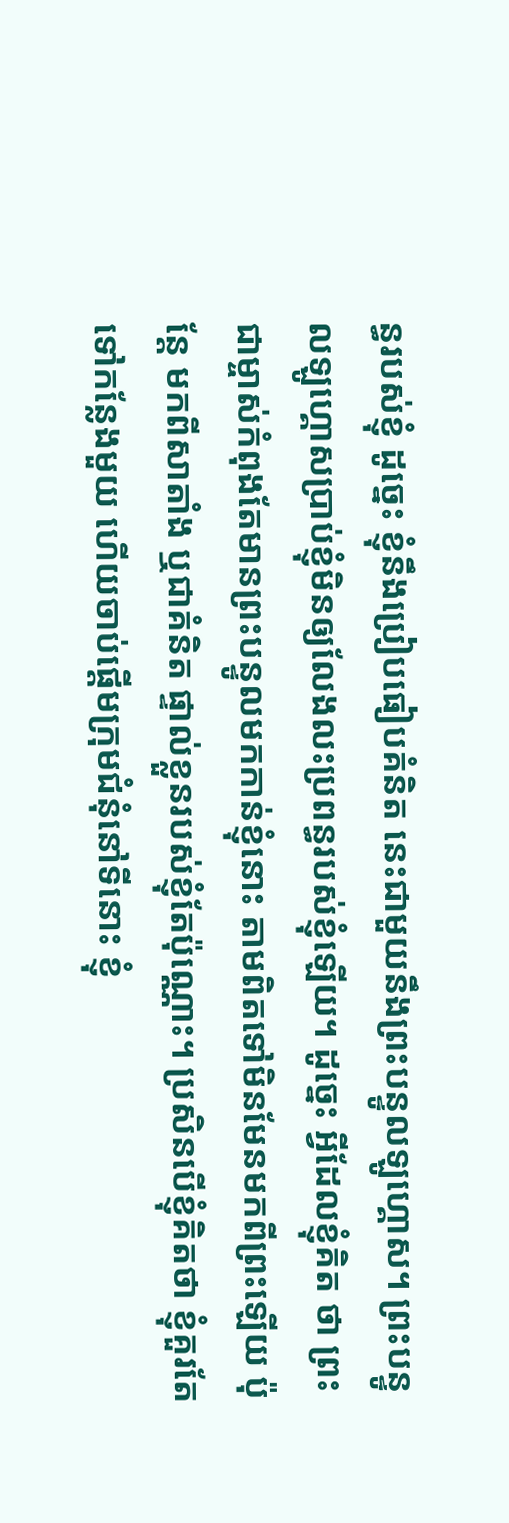ន្ធរបស់ខ្ញុំ ដូច្នេះ ខ្ញុំនឹងប្រៀបធៀបគំនិត នេះជាមួយនឹងព្រះបន្ទូលឡូហ្គោស។ ព្រះបន្ទូលឡូហ្គោសប្រាប់ខ្ញុំមិនឲ្យលែងលះប្រពន្ធរបស់ខ្ញុំឡើយ។ ដូច្នេះ អ្វីដែលខ្ញុំគិត ថា ព្រះជាម្ចាស់កំពុងតែមានព្រះបន្ទូលមកកាន់ខ្ញុំនោះ តាមពិតទៅមិនមែនមកពីព្រះឡើយ ប៉ុន្តែ មកពីសាតាំង ឬជាគំនិត ផ្ទាល់ខ្លួនរបស់ខ្ញុំតែប៉ុណ្ណោះ។ ប្រសិនបើខ្ញុំគិតថា ខ្ញុំគួរតែទៅកន្លែងមួយ ហើយចាប់ផ្តើមក្រុមជំនុំនៅទីនោះ ខ្ញុំ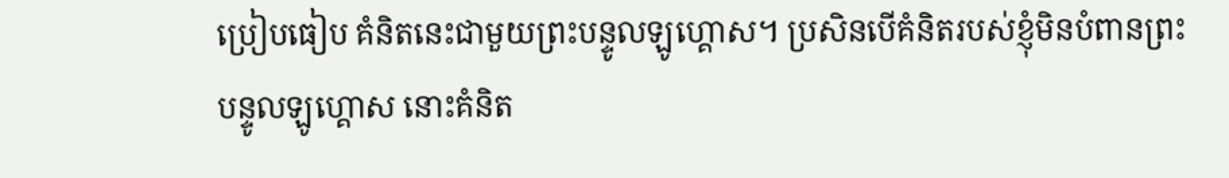ប្រៀបធៀប គំនិតនេះជាមួយព្រះបន្ទូលឡូហ្គោស។ ប្រសិនបើគំនិតរបស់ខ្ញុំមិនបំពានព្រះបន្ទូលឡូហ្គោស នោះគំនិត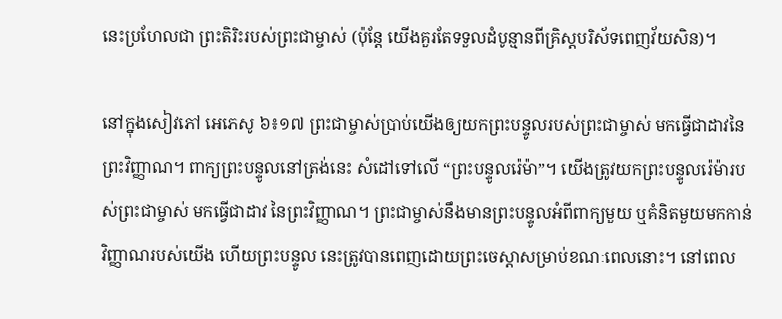នេះប្រហែលជា ព្រះតិរិះរបស់ព្រះជាម្ចាស់ (ប៉ុន្តែ យើងគួរតែទទួលដំបូន្មានពីគ្រិស្តបរិស័ទពេញវ័យសិន)។

នៅក្នុងសៀវភៅ អេភេសូ ៦៖១៧ ព្រះជាម្ចាស់ប្រាប់យើងឲ្យយកព្រះបន្ទូលរបស់ព្រះជាម្ចាស់ មកធ្វើជាដាវនៃព្រះវិញ្ញាណ។ ពាក្យព្រះបន្ទូលនៅត្រង់នេះ សំដៅទៅលើ “ព្រះបន្ទូលរ៉េម៉ា”។ យើងត្រូវយកព្រះបន្ទូលរ៉េម៉ារបស់ព្រះជាម្ចាស់ មកធ្វើជាដាវ នៃព្រះវិញ្ញាណ។ ព្រះជាម្ចាស់នឹងមានព្រះបន្ទូលអំពីពាក្យមួយ ឬគំនិតមួយមកកាន់វិញ្ញាណរបស់យើង ហើយព្រះបន្ទូល នេះត្រូវបានពេញដោយព្រះចេស្តាសម្រាប់ខណៈពេលនោះ។ នៅពេល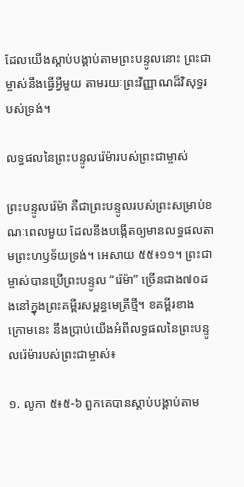ដែលយើងស្តាប់បង្គាប់តាមព្រះបន្ទូលនោះ ព្រះជា ម្ចាស់នឹងធ្វើអ្វីមួយ តាមរយៈព្រះវិញ្ញាណដ៏វិសុទ្ធរបស់ទ្រង់។

លទ្ធផលនៃព្រះបន្ទូលរ៉េម៉ារបស់ព្រះជាម្ចាស់

ព្រះបន្ទូលរ៉េម៉ា គឺជាព្រះបន្ទូលរបស់ព្រះសម្រាប់ខណៈពេលមួយ ដែលនឹងបង្កើតឲ្យមានលទ្ធផលតាមព្រះហឫទ័យទ្រង់។ អេសាយ ៥៥៖១១។ ព្រះជាម្ចាស់បានប្រើព្រះបន្ទូល “រ៉េម៉ា” ច្រើនជាង៧០ដងនៅក្នុងព្រះគម្ពីរសម្ពន្ធមេត្រីថ្មី។ ខគម្ពីរខាង ក្រោមនេះ នឹងប្រាប់យើងអំពីលទ្ធផលនៃព្រះបន្ទូលរ៉េម៉ារបស់ព្រះជាម្ចាស់៖

១. លូកា ៥៖៥-៦ ពួកគេបានស្តាប់បង្គាប់តាម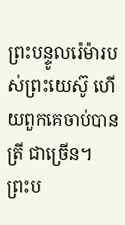ព្រះបន្ទូលរ៉េម៉ារបស់ព្រះយេស៊ូ ហើយពួកគេចាប់បានត្រី ជាច្រើន។ ព្រះប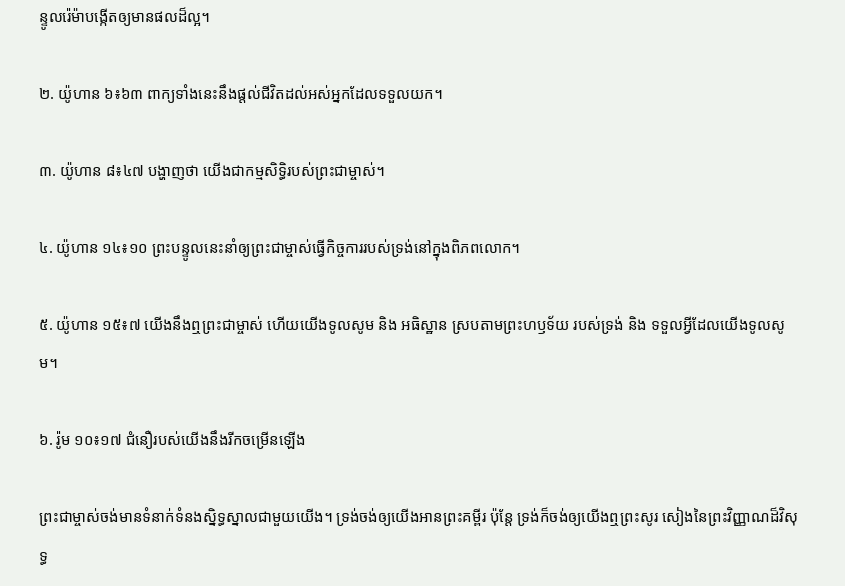ន្ទូលរ៉េម៉ាបង្កើតឲ្យមានផលដ៏ល្អ។

២. យ៉ូហាន ៦៖៦៣ ពាក្យទាំងនេះនឹងផ្តល់ជីវិតដល់អស់អ្នកដែលទទួលយក។

៣. យ៉ូហាន ៨៖៤៧ បង្ហាញថា យើងជាកម្មសិទ្ធិរបស់ព្រះជាម្ចាស់។

៤. យ៉ូហាន ១៤៖១០ ព្រះបន្ទូលនេះនាំឲ្យព្រះជាម្ចាស់ធ្វើកិច្ចការរបស់ទ្រង់នៅក្នុងពិភពលោក។

៥. យ៉ូហាន ១៥៖៧ យើងនឹងឮព្រះជាម្ចាស់ ហើយយើងទូលសូម និង អធិស្ឋាន ស្របតាមព្រះហឫទ័យ របស់ទ្រង់ និង ទទួលអ្វីដែលយើងទូលសូម។

៦. រ៉ូម ១០៖១៧ ជំនឿរបស់យើងនឹងរីកចម្រើនឡើង

ព្រះជាម្ចាស់ចង់មានទំនាក់ទំនងស្និទ្ធស្នាលជាមួយយើង។ ទ្រង់ចង់ឲ្យយើងអានព្រះគម្ពីរ ប៉ុន្តែ ទ្រង់ក៏ចង់ឲ្យយើងឮព្រះសូរ សៀងនៃព្រះវិញ្ញាណដ៏វិសុទ្ធ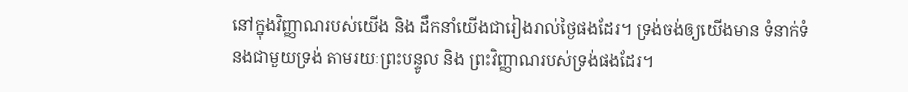នៅក្នុងវិញ្ញាណរបស់យើង និង ដឹកនាំយើងជារៀងរាល់ថ្ងៃផងដែរ។ ទ្រង់ចង់ឲ្យយើងមាន ទំនាក់ទំនងជាមួយទ្រង់ តាមរយៈព្រះបន្ទូល និង ព្រះវិញ្ញាណរបស់ទ្រង់ផងដែរ។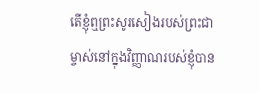តើខ្ញុំឮព្រះសូរសៀងរបស់ព្រះជាម្ចាស់នៅក្នុងវិញ្ញាណរបស់ខ្ញុំបាន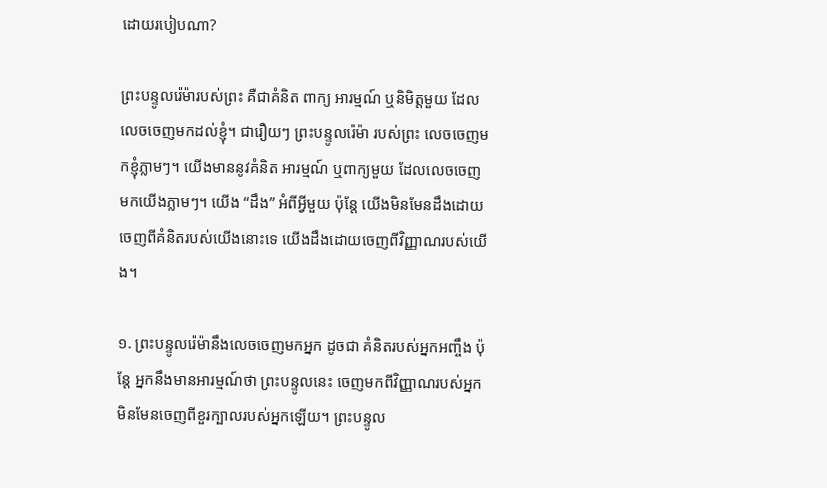ដោយរបៀបណា?

ព្រះបន្ទូលរ៉េម៉ារបស់ព្រះ គឺជាគំនិត ពាក្យ អារម្មណ៍ ឬនិមិត្តមួយ ដែលលេចចេញមកដល់ខ្ញុំ។ ជារឿយៗ ព្រះបន្ទូលរ៉េម៉ា របស់ព្រះ លេចចេញមកខ្ញុំភ្លាមៗ។ យើងមាននូវគំនិត អារម្មណ៍ ឬពាក្យមួយ ដែលលេចចេញមកយើងភ្លាមៗ។ យើង “ដឹង” អំពីអ្វីមួយ ប៉ុន្តែ យើងមិនមែនដឹងដោយចេញពីគំនិតរបស់យើងនោះទេ យើងដឹងដោយចេញពីវិញ្ញាណរបស់យើង។

១. ព្រះបន្ទូលរ៉េម៉ានឹងលេចចេញមកអ្នក ដូចជា គំនិតរបស់អ្នកអញ្ចឹង ប៉ុន្តែ អ្នកនឹងមានអារម្មណ៍ថា ព្រះបន្ទូលនេះ ចេញមកពីវិញ្ញាណរបស់អ្នក មិនមែនចេញពីខួរក្បាលរបស់អ្នកឡើយ។ ព្រះបន្ទូល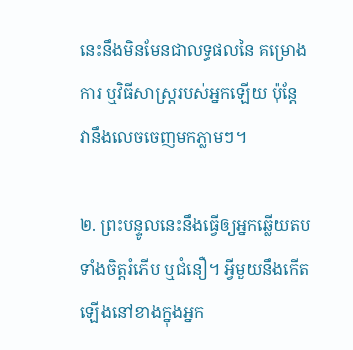នេះនឹងមិនមែនជាលទ្ធផលនៃ គម្រោងការ ឬវិធីសាស្ត្ររបស់អ្នកឡើយ ប៉ុន្តែ វានឹងលេចចេញមកភ្លាមៗ។

២. ព្រះបន្ទូលនេះនឹងធ្វើឲ្យអ្នកឆ្លើយតបទាំងចិត្តរំភើប ឬជំនឿ។ អ្វីមួយនឹងកើតឡើងនៅខាងក្នុងអ្នក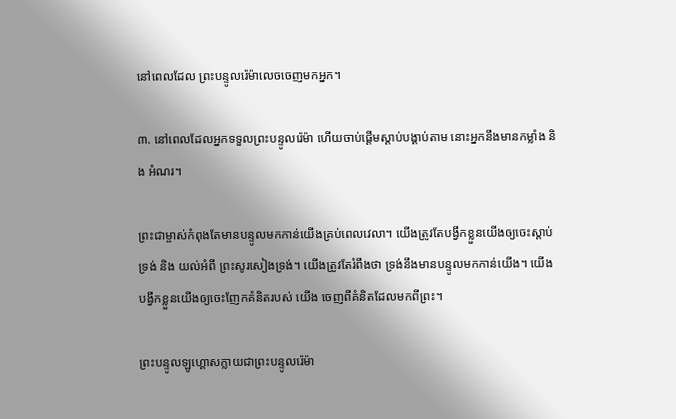នៅពេលដែល ព្រះបន្ទូលរ៉េម៉ាលេចចេញមកអ្នក។

៣. នៅពេលដែលអ្នកទទួលព្រះបន្ទូលរ៉េម៉ា ហើយចាប់ផ្តើមស្តាប់បង្គាប់តាម នោះអ្នកនឹងមានកម្លាំង និង អំណរ។

ព្រះជាម្ចាស់កំពុងតែមានបន្ទូលមកកាន់យើងគ្រប់ពេលវេលា។ យើងត្រូវតែបង្វឹកខ្លួនយើងឲ្យចេះស្តាប់ទ្រង់ និង យល់អំពី ព្រះសូរសៀងទ្រង់។ យើងត្រូវតែរំពឹងថា ទ្រង់នឹងមានបន្ទូលមកកាន់យើង។ យើងបង្វឹកខ្លួនយើងឲ្យចេះញែកគំនិតរបស់ យើង ចេញពីគំនិតដែលមកពីព្រះ។

ព្រះបន្ទូលឡូហ្គោសក្លាយជាព្រះបន្ទូលរ៉េម៉ា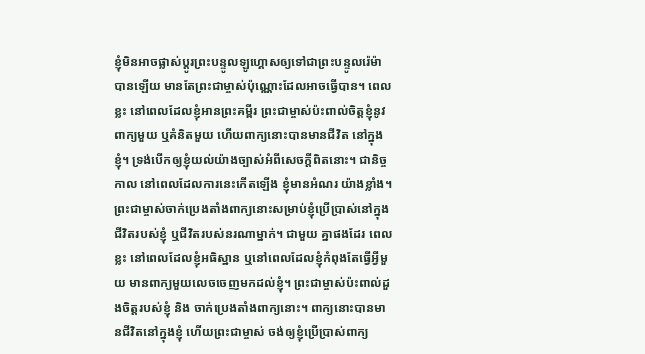ខ្ញុំមិនអាចផ្លាស់ប្តូរព្រះបន្ទូលឡូហ្គោសឲ្យទៅជាព្រះបន្ទូលរ៉េម៉ាបានឡើយ មានតែព្រះជាម្ចាស់ប៉ុណ្ណោះដែលអាចធ្វើបាន។ ពេលខ្លះ នៅពេលដែលខ្ញុំអានព្រះគម្ពីរ ព្រះជាម្ចាស់ប៉ះពាល់ចិត្តខ្ញុំនូវពាក្យមួយ ឬគំនិតមួយ ហើយពាក្យនោះបានមានជីវិត នៅក្នុងខ្ញុំ។ ទ្រង់បើកឲ្យខ្ញុំយល់យ៉ាងច្បាស់អំពីសេចក្តីពិតនោះ។ ជានិច្ចកាល នៅពេលដែលការនេះកើតឡើង ខ្ញុំមានអំណរ យ៉ាងខ្លាំង។ ព្រះជាម្ចាស់ចាក់ប្រេងតាំងពាក្យនោះសម្រាប់ខ្ញុំប្រើប្រាស់នៅក្នុងជីវិតរបស់ខ្ញុំ ឬជីវិតរបស់នរណាម្នាក់។ ជាមួយ គ្នាផងដែរ ពេលខ្លះ នៅពេលដែលខ្ញុំអធិស្ឋាន ឬនៅពេលដែលខ្ញុំកំពុងតែធ្វើអ្វីមួយ មានពាក្យមួយលេចចេញមកដល់ខ្ញុំ។ ព្រះជាម្ចាស់ប៉ះពាល់ដួងចិត្តរបស់ខ្ញុំ និង ចាក់ប្រេងតាំងពាក្យនោះ។ ពាក្យនោះបានមានជីវិតនៅក្នុងខ្ញុំ ហើយព្រះជាម្ចាស់ ចង់ឲ្យខ្ញុំប្រើប្រាស់ពាក្យ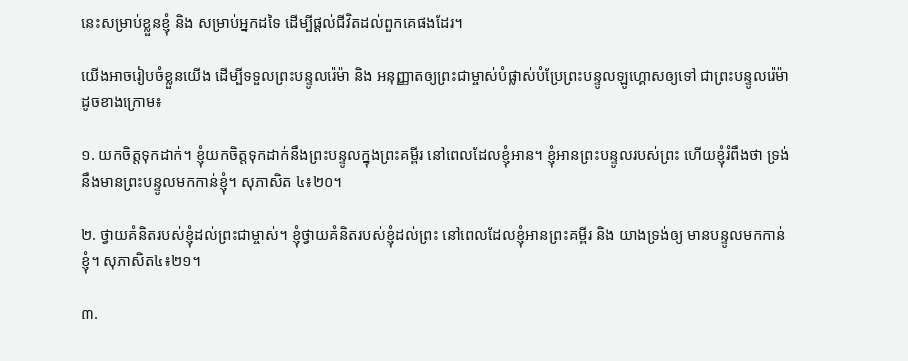នេះសម្រាប់ខ្លួនខ្ញុំ និង សម្រាប់អ្នកដទៃ ដើម្បីផ្តល់ជីវិតដល់ពួកគេផងដែរ។

យើងអាចរៀបចំខ្លួនយើង ដើម្បីទទួលព្រះបន្ទូលរ៉េម៉ា និង អនុញ្ញាតឲ្យព្រះជាម្ចាស់បំផ្លាស់បំប្រែព្រះបន្ទូលឡូហ្គោសឲ្យទៅ ជាព្រះបន្ទូលរ៉េម៉ា ដូចខាងក្រោម៖

១. យកចិត្តទុកដាក់។ ខ្ញុំយកចិត្តទុកដាក់នឹងព្រះបន្ទូលក្នុងព្រះគម្ពីរ នៅពេលដែលខ្ញុំអាន។ ខ្ញុំអានព្រះបន្ទូលរបស់ព្រះ ហើយខ្ញុំរំពឹងថា ទ្រង់នឹងមានព្រះបន្ទូលមកកាន់ខ្ញុំ។ សុភាសិត ៤៖២០។

២. ថ្វាយគំនិតរបស់ខ្ញុំដល់ព្រះជាម្ចាស់។ ខ្ញុំថ្វាយគំនិតរបស់ខ្ញុំដល់ព្រះ នៅពេលដែលខ្ញុំអានព្រះគម្ពីរ និង យាងទ្រង់ឲ្យ មានបន្ទូលមកកាន់ខ្ញុំ។ សុភាសិត៤៖២១។

៣.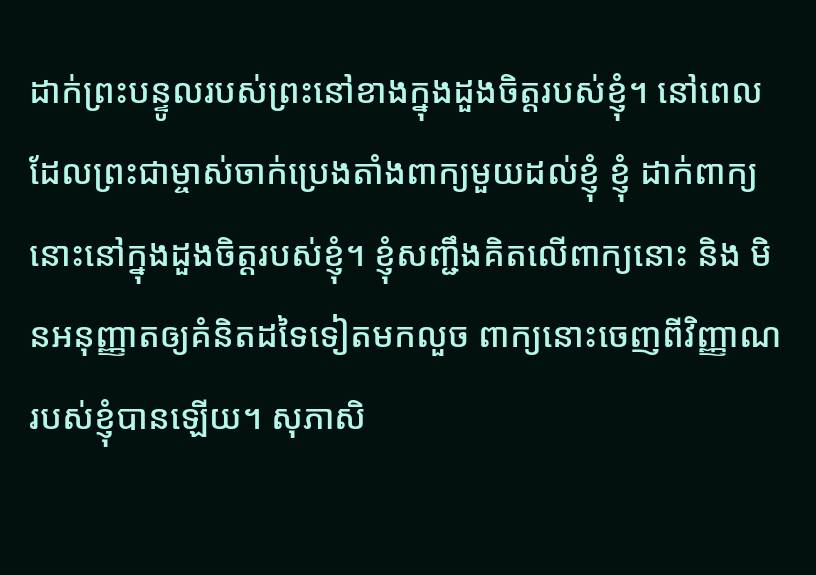ដាក់ព្រះបន្ទូលរបស់ព្រះនៅខាងក្នុងដួងចិត្តរបស់ខ្ញុំ។ នៅពេលដែលព្រះជាម្ចាស់ចាក់ប្រេងតាំងពាក្យមួយដល់ខ្ញុំ ខ្ញុំ ដាក់ពាក្យនោះនៅក្នុងដួងចិត្តរបស់ខ្ញុំ។ ខ្ញុំសញ្ជឹងគិតលើពាក្យនោះ និង មិនអនុញ្ញាតឲ្យគំនិតដទៃទៀតមកលួច ពាក្យនោះចេញពីវិញ្ញាណរបស់ខ្ញុំបានឡើយ។ សុភាសិ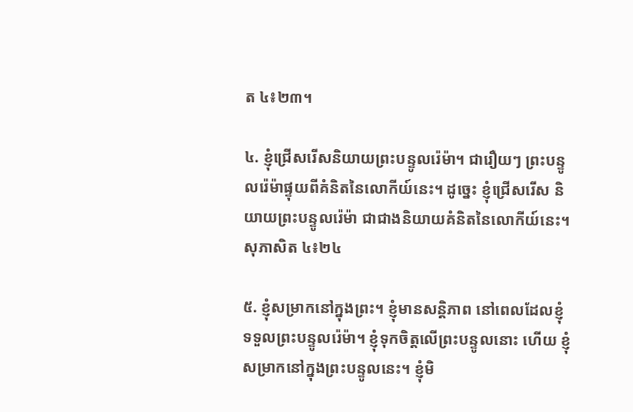ត ៤៖២៣។

៤. ខ្ញុំជ្រើសរើសនិយាយព្រះបន្ទូលរ៉េម៉ា។ ជារឿយៗ ព្រះបន្ទូលរ៉េម៉ាផ្ទុយពីគំនិតនៃលោកីយ៍នេះ។ ដូច្នេះ ខ្ញុំជ្រើសរើស និយាយព្រះបន្ទូលរ៉េម៉ា ជាជាងនិយាយគំនិតនៃលោកីយ៍នេះ។ សុភាសិត ៤៖២៤

៥. ខ្ញុំសម្រាកនៅក្នុងព្រះ។ ខ្ញុំមានសន្តិភាព នៅពេលដែលខ្ញុំទទួលព្រះបន្ទូលរ៉េម៉ា។ ខ្ញុំទុកចិត្តលើព្រះបន្ទូលនោះ ហើយ ខ្ញុំសម្រាកនៅក្នុងព្រះបន្ទូលនេះ។ ខ្ញុំមិ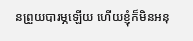នព្រួយបារម្ភឡើយ ហើយខ្ញុំក៏មិនអនុ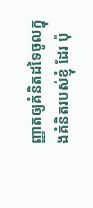ញ្ញាតឲ្យគំនិតដទៃចូលក្នុងគំនិតរបស់ខ្ញុំ ដែរ ប៉ុ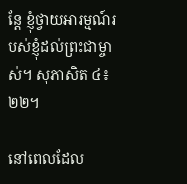ន្តែ ខ្ញុំថ្វាយអារម្មណ៍របស់ខ្ញុំដល់ព្រះជាម្ចាស់។ សុភាសិត ៤៖២២។

នៅពេលដែល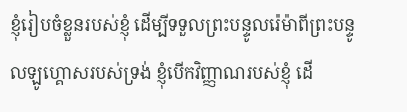ខ្ញុំរៀបចំខ្លួនរបស់ខ្ញុំ ដើម្បីទទួលព្រះបន្ទូលរ៉េម៉ាពីព្រះបន្ទូលឡូហ្គោសរបស់ទ្រង់ ខ្ញុំបើកវិញ្ញាណរបស់ខ្ញុំ ដើ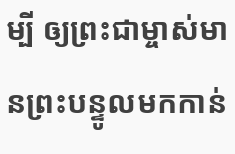ម្បី ឲ្យព្រះជាម្ចាស់មានព្រះបន្ទូលមកកាន់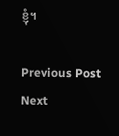ខ្ញុំ។

Previous Post Next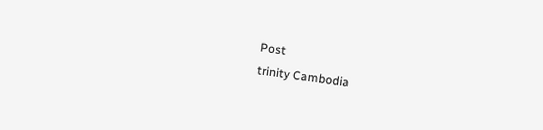Post
trinity Cambodia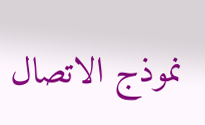نموذج الاتصال